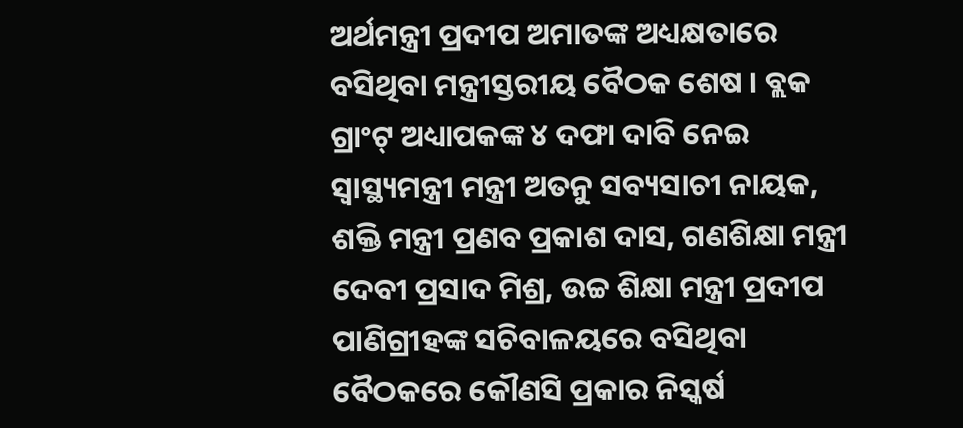ଅର୍ଥମନ୍ତ୍ରୀ ପ୍ରଦୀପ ଅମାତଙ୍କ ଅଧ୍ୟକ୍ଷତାରେ ବସିଥିବା ମନ୍ତ୍ରୀସ୍ତରୀୟ ବୈଠକ ଶେଷ । ବ୍ଲକ ଗ୍ରାଂଟ୍ ଅଧ୍ୟାପକଙ୍କ ୪ ଦଫା ଦାବି ନେଇ ସ୍ୱାସ୍ଥ୍ୟମନ୍ତ୍ରୀ ମନ୍ତ୍ରୀ ଅତନୁ ସବ୍ୟସାଚୀ ନାୟକ, ଶକ୍ତି ମନ୍ତ୍ରୀ ପ୍ରଣବ ପ୍ରକାଶ ଦାସ, ଗଣଶିକ୍ଷା ମନ୍ତ୍ରୀ ଦେବୀ ପ୍ରସାଦ ମିଶ୍ର, ଉଚ୍ଚ ଶିକ୍ଷା ମନ୍ତ୍ରୀ ପ୍ରଦୀପ ପାଣିଗ୍ରୀହଙ୍କ ସଚିବାଳୟରେ ବସିଥିବା ବୈଠକରେ କୌଣସି ପ୍ରକାର ନିସ୍କର୍ଷ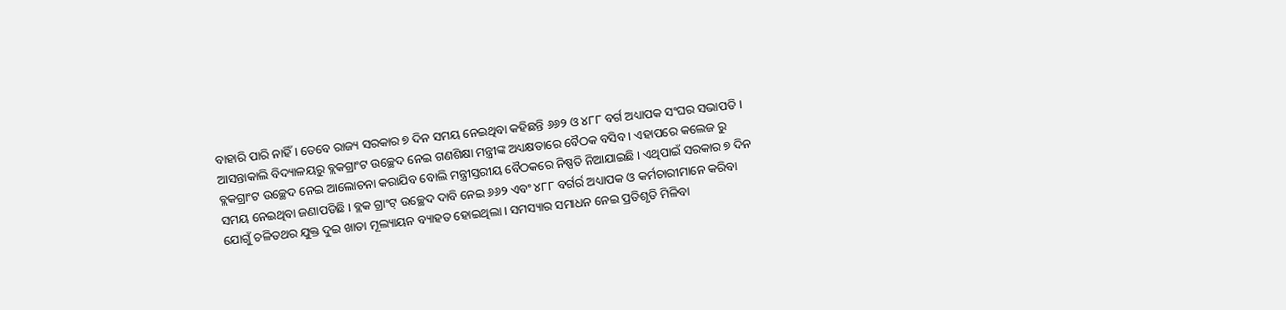ବାହାରି ପାରି ନାହିଁ । ତେବେ ରାଜ୍ୟ ସରକାର ୭ ଦିନ ସମୟ ନେଇଥିବା କହିଛନ୍ତି ୬୬୨ ଓ ୪୮୮ ବର୍ଗ ଅଧ୍ୟାପକ ସଂଘର ସଭାପତି । ଆସନ୍ତାକାଲି ବିଦ୍ୟାଳୟରୁ ବ୍ଲକଗ୍ରାଂଟ ଉଚ୍ଛେଦ ନେଇ ଗଣଶିକ୍ଷା ମନ୍ତ୍ରୀଙ୍କ ଅଧ୍ୟକ୍ଷତାରେ ବୈଠକ ବସିବ । ଏହାପରେ କଲେଜ ରୁ ବ୍ଲକଗ୍ରାଂଟ ଉଚ୍ଛେଦ ନେଇ ଆଲୋଚନା କରାଯିବ ବୋଲି ମନ୍ତ୍ରୀସ୍ତରୀୟ ବୈଠକରେ ନିଷ୍ପତି ନିଆଯାଇଛି । ଏଥିପାଇଁ ସରକାର ୭ ଦିନ ସମୟ ନେଇଥିବା ଜଣାପଡିଛି । ବ୍ଲକ ଗ୍ରାଂଟ୍ ଉଚ୍ଛେଦ ଦାବି ନେଇ ୬୬୨ ଏବଂ ୪୮୮ ବର୍ଗର୍ର ଅଧ୍ୟାପକ ଓ କର୍ମଚାରୀମାନେ କରିବା ଯୋଗୁଁ ଚଳିତଥର ଯୁକ୍ତ ଦୁଇ ଖାତା ମୂଲ୍ୟାୟନ ବ୍ୟାହତ ହୋଇଥିଲା । ସମସ୍ୟାର ସମାଧନ ନେଇ ପ୍ରତିଶୃତି ମିଳିବା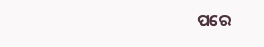ପରେ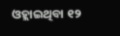ଓହ୍ଲାଇଥିବା ୧୨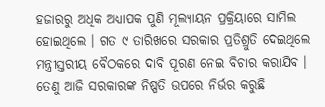ହଜାରରୁ ଅଧିକ ଅଧ୍ୟାପକ ପୁଣି ମୂଲ୍ୟାୟନ ପ୍ରକ୍ରିୟାରେ ସାମିଲ ହୋଇଥିଲେ । ଗତ ୯ ତାରିଖରେ ସରକାର ପ୍ରତିଶ୍ରୁତି ଦେଇଥିଲେ ମନ୍ତ୍ରୀସ୍ତରୀୟ ବୈଠକରେ ଦାବି ପୂରଣ ନେଇ ବିଚାର କରାଯିବ । ତେଣୁ ଆଜି ସରକାରଙ୍କ ନିଷ୍ପତି ଉପରେ ନିର୍ଭର କରୁଛି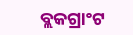ବ୍ଲକଗ୍ରାଂଟ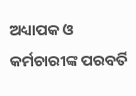ଅଧ୍ୟାପକ ଓ କର୍ମଚାରୀଙ୍କ ପରବର୍ତି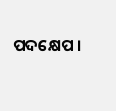ପଦକ୍ଷେପ ।